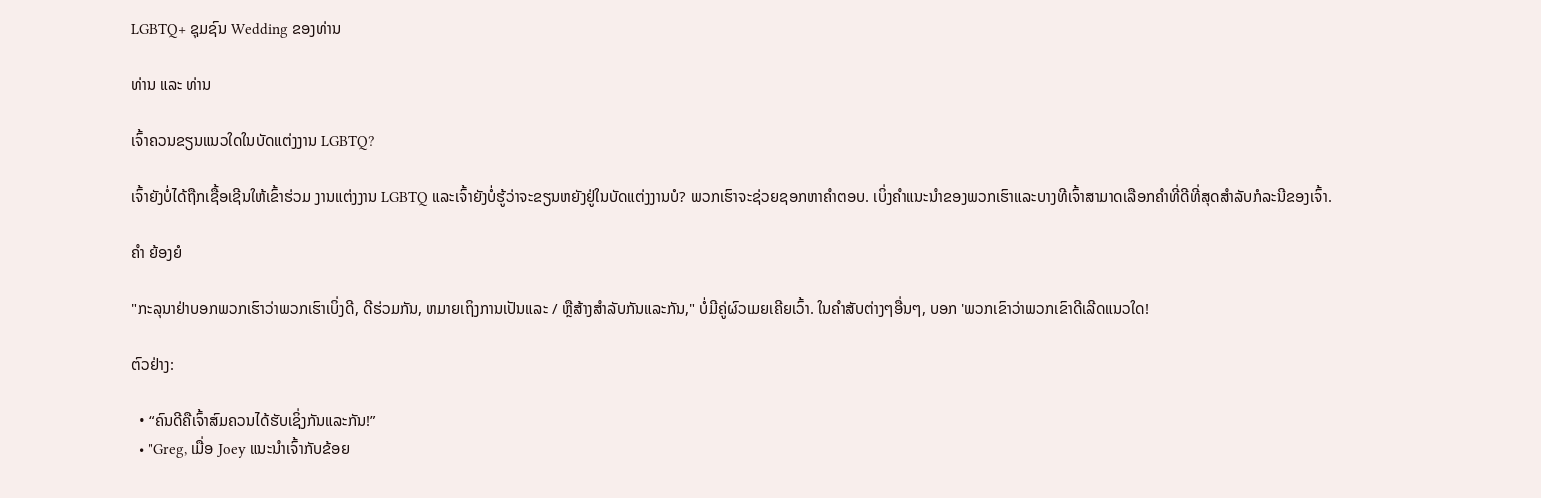LGBTQ+ ຊຸມຊົນ Wedding ຂອງທ່ານ

ທ່ານ ແລະ ທ່ານ

ເຈົ້າຄວນຂຽນແນວໃດໃນບັດແຕ່ງງານ LGBTQ?

ເຈົ້າຍັງບໍ່ໄດ້ຖືກເຊື້ອເຊີນໃຫ້ເຂົ້າຮ່ວມ ງານແຕ່ງງານ LGBTQ ແລະເຈົ້າຍັງບໍ່ຮູ້ວ່າຈະຂຽນຫຍັງຢູ່ໃນບັດແຕ່ງງານບໍ? ພວກເຮົາຈະຊ່ວຍຊອກຫາຄໍາຕອບ. ເບິ່ງຄໍາແນະນໍາຂອງພວກເຮົາແລະບາງທີເຈົ້າສາມາດເລືອກຄໍາທີ່ດີທີ່ສຸດສໍາລັບກໍລະນີຂອງເຈົ້າ.

ຄຳ ຍ້ອງຍໍ

"ກະລຸນາຢ່າບອກພວກເຮົາວ່າພວກເຮົາເບິ່ງດີ, ດີຮ່ວມກັນ, ຫມາຍເຖິງການເປັນແລະ / ຫຼືສ້າງສໍາລັບກັນແລະກັນ," ບໍ່ມີຄູ່ຜົວເມຍເຄີຍເວົ້າ. ໃນຄໍາສັບຕ່າງໆອື່ນໆ, ບອກ 'ພວກເຂົາວ່າພວກເຂົາດີເລີດແນວໃດ!

ຕົວຢ່າງ:

  • “ຄົນດີຄືເຈົ້າສົມຄວນໄດ້ຮັບເຊິ່ງກັນແລະກັນ!”
  • "Greg, ເມື່ອ Joey ແນະນໍາເຈົ້າກັບຂ້ອຍ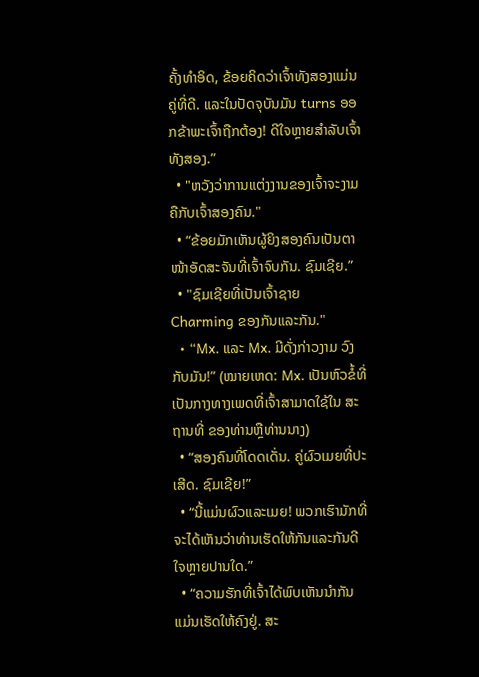ຄັ້ງທໍາອິດ, ຂ້ອຍຄິດວ່າເຈົ້າທັງສອງແມ່ນຄູ່ທີ່ດີ. ແລະໃນປັດຈຸບັນມັນ turns ອອກຂ້າພະເຈົ້າຖືກຕ້ອງ! ດີໃຈຫຼາຍສຳລັບເຈົ້າທັງສອງ.”
  • "ຫວັງວ່າການແຕ່ງງານຂອງເຈົ້າຈະງາມຄືກັບເຈົ້າສອງຄົນ."
  • “ຂ້ອຍມັກເຫັນຜູ້ຍິງສອງຄົນເປັນຕາໜ້າອັດສະຈັນທີ່ເຈົ້າຈົບກັນ. ຊົມເຊີຍ.”
  • "ຊົມເຊີຍທີ່ເປັນເຈົ້າຊາຍ Charming ຂອງກັນແລະກັນ."
  • “Mx. ແລະ Mx. ມີດັ່ງກ່າວງາມ ວົງ ກັບມັນ!” (ໝາຍເຫດ: Mx. ເປັນຫົວຂໍ້ທີ່ເປັນກາງທາງເພດທີ່ເຈົ້າສາມາດໃຊ້ໃນ ສະຖານທີ່ ຂອງທ່ານຫຼືທ່ານນາງ)
  • “ສອງຄົນທີ່ໂດດເດັ່ນ. ຄູ່ຜົວເມຍທີ່ປະເສີດ. ຊົມເຊີຍ!”
  • “ນີ້ແມ່ນຜົວແລະເມຍ! ພວກເຮົາມັກທີ່ຈະໄດ້ເຫັນວ່າທ່ານເຮັດໃຫ້ກັນແລະກັນດີໃຈຫຼາຍປານໃດ.”
  • “ຄວາມຮັກທີ່ເຈົ້າໄດ້ພົບເຫັນນຳກັນແມ່ນເຮັດໃຫ້ຄົງຢູ່. ສະ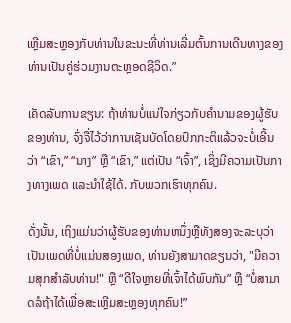ເຫຼີມສະຫຼອງກັບທ່ານໃນຂະນະທີ່ທ່ານເລີ່ມຕົ້ນການເດີນທາງຂອງທ່ານເປັນຄູ່ຮ່ວມງານຕະຫຼອດຊີວິດ.”

ເຄັດລັບການຂຽນ: ຖ້າທ່ານບໍ່ແນ່ໃຈກ່ຽວກັບຄຳນາມຂອງຜູ້ຮັບຂອງທ່ານ, ຈົ່ງຈື່ໄວ້ວ່າການເຊັນບັດໂດຍປົກກະຕິແລ້ວຈະບໍ່ເອີ້ນວ່າ “ເຂົາ,” “ນາງ” ຫຼື “ເຂົາ,” ແຕ່ເປັນ “ເຈົ້າ”, ເຊິ່ງມີຄວາມເປັນກາງທາງເພດ ແລະນຳໃຊ້ໄດ້. ກັບພວກເຮົາທຸກຄົນ.

ດັ່ງນັ້ນ, ເຖິງແມ່ນວ່າຜູ້ຮັບຂອງທ່ານຫນຶ່ງຫຼືທັງສອງຈະລະບຸວ່າເປັນເພດທີ່ບໍ່ແມ່ນສອງເພດ, ທ່ານຍັງສາມາດຂຽນວ່າ, "ມີຄວາມສຸກສໍາລັບທ່ານ!" ຫຼື “ດີໃຈຫຼາຍທີ່ເຈົ້າໄດ້ພົບກັນ” ຫຼື “ບໍ່ສາມາດລໍຖ້າໄດ້ເພື່ອສະເຫຼີມສະຫຼອງທຸກຄົນ!”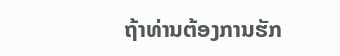ຖ້າທ່ານຕ້ອງການຮັກ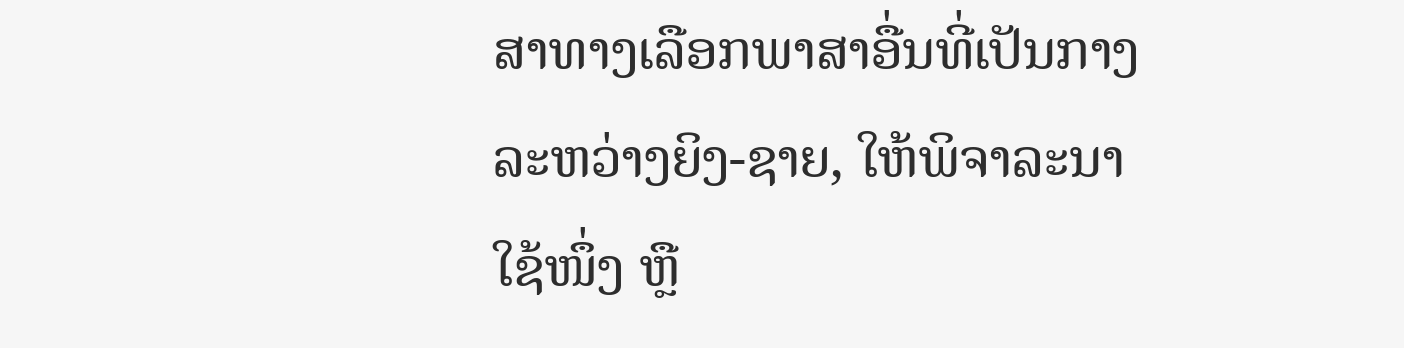ສາທາງເລືອກພາສາອື່ນທີ່ເປັນກາງລະຫວ່າງຍິງ-ຊາຍ, ໃຫ້ພິຈາລະນາໃຊ້ໜຶ່ງ ຫຼື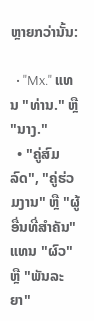ຫຼາຍກວ່ານັ້ນ:

  • "Mx." ແທນ "ທ່ານ." ຫຼື "ນາງ."
  • "ຄູ່ສົມລົດ", "ຄູ່ຮ່ວມງານ" ຫຼື "ຜູ້ອື່ນທີ່ສໍາຄັນ" ແທນ "ຜົວ" ຫຼື "ພັນລະຍາ"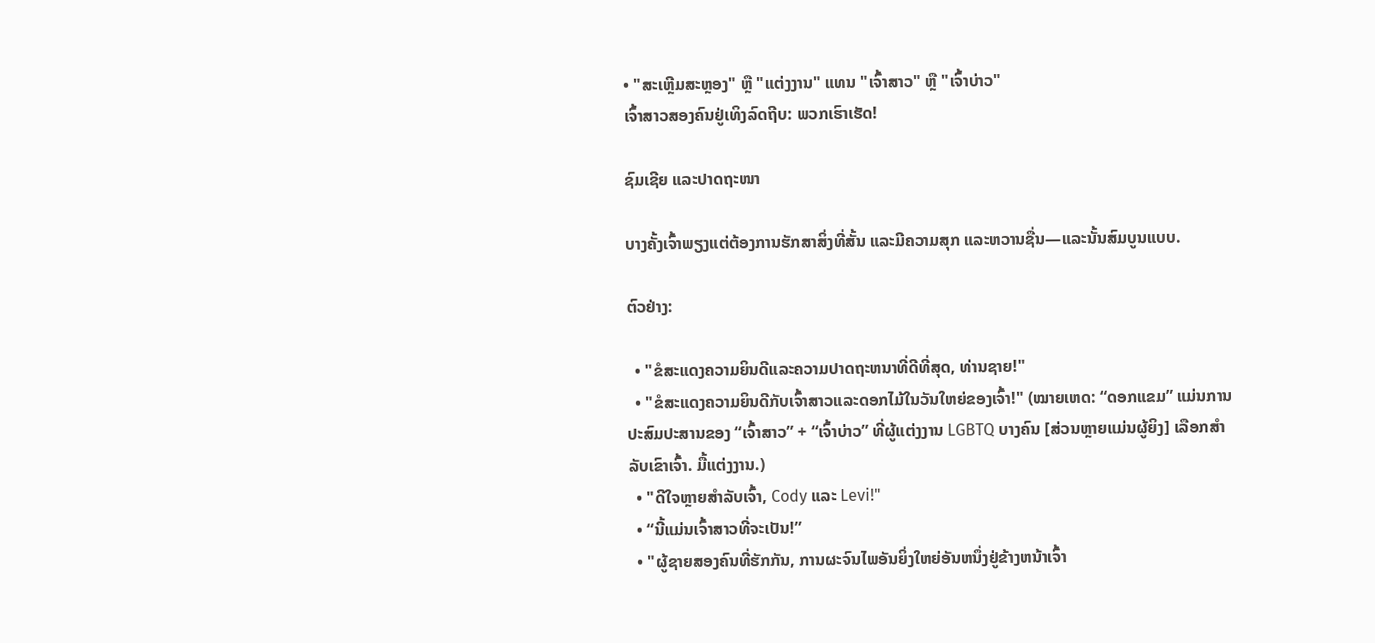• "ສະເຫຼີມສະຫຼອງ" ຫຼື "ແຕ່ງງານ" ແທນ "ເຈົ້າສາວ" ຫຼື "ເຈົ້າບ່າວ"
ເຈົ້າສາວສອງຄົນຢູ່ເທິງລົດຖີບ: ພວກເຮົາເຮັດ!

ຊົມເຊີຍ ແລະປາດຖະໜາ

ບາງຄັ້ງເຈົ້າພຽງແຕ່ຕ້ອງການຮັກສາສິ່ງທີ່ສັ້ນ ແລະມີຄວາມສຸກ ແລະຫວານຊື່ນ—ແລະນັ້ນສົມບູນແບບ.

ຕົວຢ່າງ:

  • "ຂໍສະແດງຄວາມຍິນດີແລະຄວາມປາດຖະຫນາທີ່ດີທີ່ສຸດ, ທ່ານຊາຍ!"
  • "ຂໍສະແດງຄວາມຍິນດີກັບເຈົ້າສາວແລະດອກໄມ້ໃນວັນໃຫຍ່ຂອງເຈົ້າ!" (ໝາຍເຫດ: “ດອກແຂມ” ແມ່ນການປະສົມປະສານຂອງ “ເຈົ້າສາວ” + “ເຈົ້າບ່າວ” ທີ່ຜູ້ແຕ່ງງານ LGBTQ ບາງຄົນ [ສ່ວນຫຼາຍແມ່ນຜູ້ຍິງ] ເລືອກສຳລັບເຂົາເຈົ້າ. ມື້ແຕ່ງງານ.)
  • "ດີໃຈຫຼາຍສຳລັບເຈົ້າ, Cody ແລະ Levi!"
  • “ນີ້ແມ່ນເຈົ້າສາວທີ່ຈະເປັນ!”
  • "ຜູ້ຊາຍສອງຄົນທີ່ຮັກກັນ, ການຜະຈົນໄພອັນຍິ່ງໃຫຍ່ອັນຫນຶ່ງຢູ່ຂ້າງຫນ້າເຈົ້າ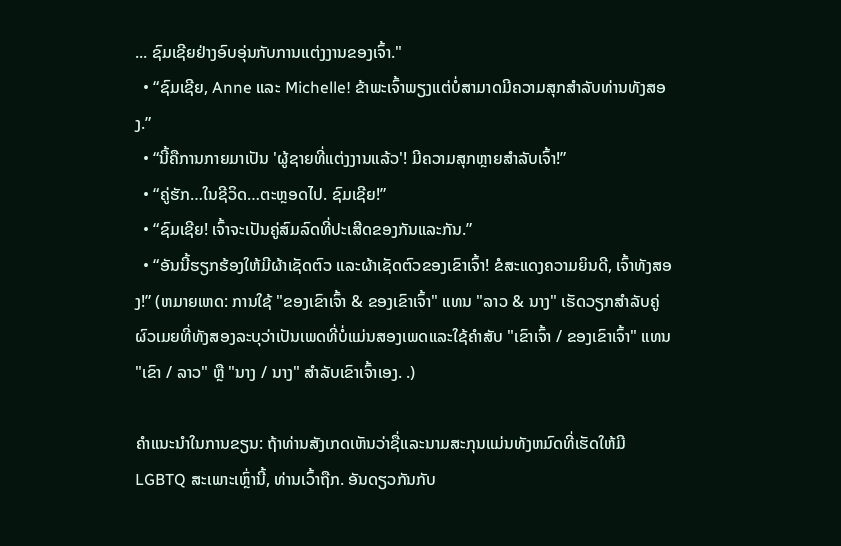... ຊົມເຊີຍຢ່າງອົບອຸ່ນກັບການແຕ່ງງານຂອງເຈົ້າ."
  • “ຊົມເຊີຍ, Anne ແລະ Michelle! ຂ້າພະເຈົ້າພຽງແຕ່ບໍ່ສາມາດມີຄວາມສຸກສໍາລັບທ່ານທັງສອງ.”
  • “ນີ້ຄືການກາຍມາເປັນ 'ຜູ້ຊາຍທີ່ແຕ່ງງານແລ້ວ'! ມີຄວາມສຸກຫຼາຍສຳລັບເຈົ້າ!”
  • “ຄູ່ຮັກ…ໃນຊີວິດ…ຕະຫຼອດໄປ. ຊົມເຊີຍ!”
  • “ຊົມເຊີຍ! ເຈົ້າຈະເປັນຄູ່ສົມລົດທີ່ປະເສີດຂອງກັນແລະກັນ.”
  • “ອັນນີ້ຮຽກຮ້ອງໃຫ້ມີຜ້າເຊັດຕົວ ແລະຜ້າເຊັດຕົວຂອງເຂົາເຈົ້າ! ຂໍສະແດງຄວາມຍິນດີ, ເຈົ້າທັງສອງ!” (ຫມາຍເຫດ: ການໃຊ້ "ຂອງເຂົາເຈົ້າ & ຂອງເຂົາເຈົ້າ" ແທນ "ລາວ & ນາງ" ເຮັດວຽກສໍາລັບຄູ່ຜົວເມຍທີ່ທັງສອງລະບຸວ່າເປັນເພດທີ່ບໍ່ແມ່ນສອງເພດແລະໃຊ້ຄໍາສັບ "ເຂົາເຈົ້າ / ຂອງເຂົາເຈົ້າ" ແທນ "ເຂົາ / ລາວ" ຫຼື "ນາງ / ນາງ" ສໍາລັບເຂົາເຈົ້າເອງ. .)

ຄໍາແນະນໍາໃນການຂຽນ: ຖ້າທ່ານສັງເກດເຫັນວ່າຊື່ແລະນາມສະກຸນແມ່ນທັງຫມົດທີ່ເຮັດໃຫ້ມີ LGBTQ ສະເພາະເຫຼົ່ານີ້, ທ່ານເວົ້າຖືກ. ອັນດຽວກັນກັບ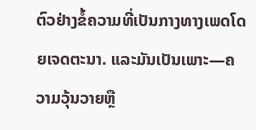ຕົວຢ່າງຂໍ້ຄວາມທີ່ເປັນກາງທາງເພດໂດຍເຈດຕະນາ. ແລະມັນເປັນເພາະ—ຄວາມວຸ້ນວາຍຫຼື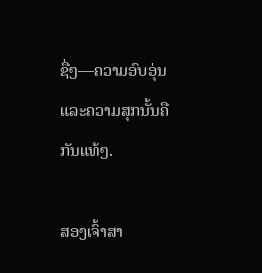ຊື່ໆ—ຄວາມອົບອຸ່ນແລະຄວາມສຸກນັ້ນຄືກັນແທ້ໆ.

ສອງເຈົ້າສາ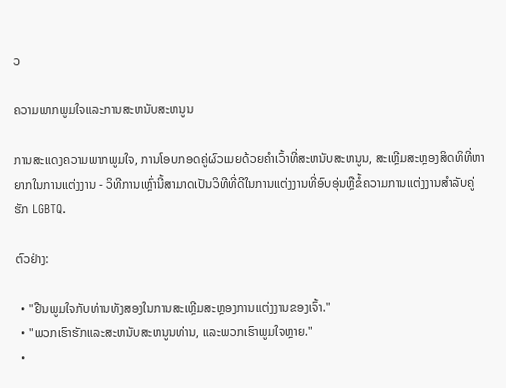ວ

ຄວາມພາກພູມໃຈແລະການສະຫນັບສະຫນູນ

ການສະແດງຄວາມພາກພູມໃຈ, ການໂອບກອດຄູ່ຜົວເມຍດ້ວຍຄໍາເວົ້າທີ່ສະຫນັບສະຫນູນ, ສະເຫຼີມສະຫຼອງສິດທິທີ່ຫາຍາກໃນການແຕ່ງງານ - ວິທີການເຫຼົ່ານີ້ສາມາດເປັນວິທີທີ່ດີໃນການແຕ່ງງານທີ່ອົບອຸ່ນຫຼືຂໍ້ຄວາມການແຕ່ງງານສໍາລັບຄູ່ຮັກ LGBTQ.

ຕົວຢ່າງ:

  • "ຢືນພູມໃຈກັບທ່ານທັງສອງໃນການສະເຫຼີມສະຫຼອງການແຕ່ງງານຂອງເຈົ້າ."
  • "ພວກເຮົາຮັກແລະສະຫນັບສະຫນູນທ່ານ, ແລະພວກເຮົາພູມໃຈຫຼາຍ."
  •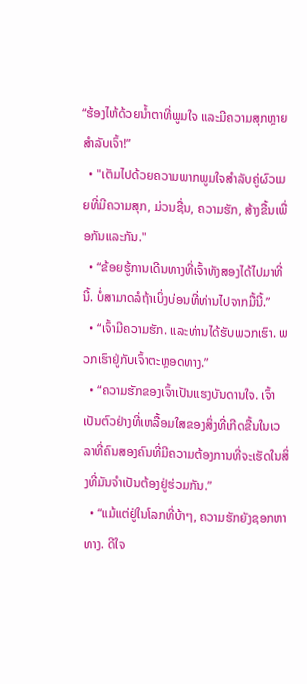“ຮ້ອງໄຫ້ດ້ວຍນໍ້າຕາທີ່ພູມໃຈ ແລະມີຄວາມສຸກຫຼາຍສຳລັບເຈົ້າ!”
  • "ເຕັມໄປດ້ວຍຄວາມພາກພູມໃຈສໍາລັບຄູ່ຜົວເມຍທີ່ມີຄວາມສຸກ, ມ່ວນຊື່ນ, ຄວາມຮັກ, ສ້າງຂື້ນເພື່ອກັນແລະກັນ."
  • “ຂ້ອຍຮູ້ການເດີນທາງທີ່ເຈົ້າທັງສອງໄດ້ໄປມາທີ່ນີ້. ບໍ່ສາມາດລໍຖ້າເບິ່ງບ່ອນທີ່ທ່ານໄປຈາກມື້ນີ້.”
  • “ເຈົ້າມີຄວາມຮັກ. ແລະທ່ານໄດ້ຮັບພວກເຮົາ. ພວກເຮົາຢູ່ກັບເຈົ້າຕະຫຼອດທາງ.”
  • “ຄວາມຮັກຂອງເຈົ້າເປັນແຮງບັນດານໃຈ. ເຈົ້າເປັນຕົວຢ່າງທີ່ເຫລື້ອມໃສຂອງສິ່ງທີ່ເກີດຂື້ນໃນເວລາທີ່ຄົນສອງຄົນທີ່ມີຄວາມຕ້ອງການທີ່ຈະເຮັດໃນສິ່ງທີ່ມັນຈໍາເປັນຕ້ອງຢູ່ຮ່ວມກັນ.”
  • “ແມ້ແຕ່ຢູ່ໃນໂລກທີ່ບ້າໆ, ຄວາມຮັກຍັງຊອກຫາທາງ. ດີໃຈ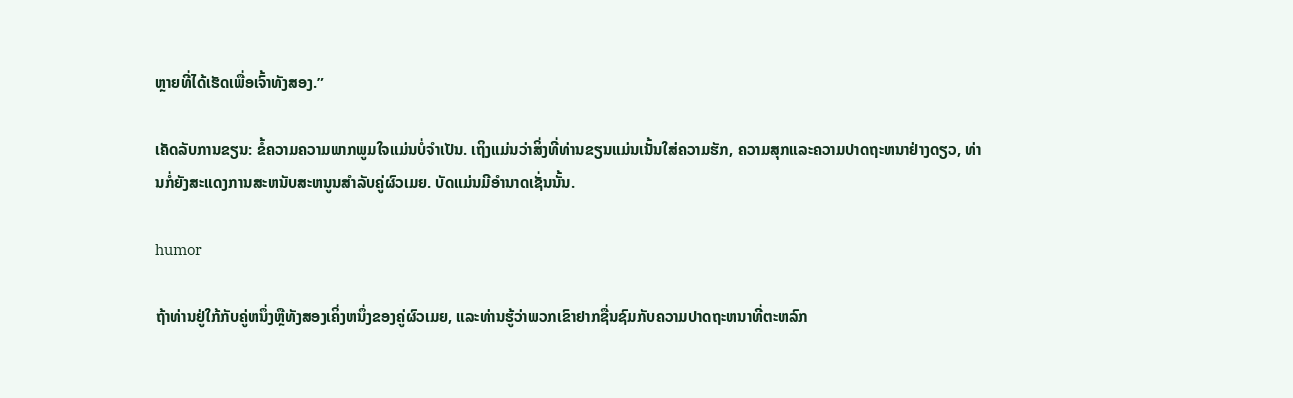ຫຼາຍທີ່ໄດ້ເຮັດເພື່ອເຈົ້າທັງສອງ.”

ເຄັດລັບການຂຽນ: ຂໍ້ຄວາມຄວາມພາກພູມໃຈແມ່ນບໍ່ຈໍາເປັນ. ເຖິງແມ່ນວ່າສິ່ງທີ່ທ່ານຂຽນແມ່ນເນັ້ນໃສ່ຄວາມຮັກ, ຄວາມສຸກແລະຄວາມປາດຖະຫນາຢ່າງດຽວ, ທ່ານກໍ່ຍັງສະແດງການສະຫນັບສະຫນູນສໍາລັບຄູ່ຜົວເມຍ. ບັດແມ່ນມີອໍານາດເຊັ່ນນັ້ນ.

humor

ຖ້າທ່ານຢູ່ໃກ້ກັບຄູ່ຫນຶ່ງຫຼືທັງສອງເຄິ່ງຫນຶ່ງຂອງຄູ່ຜົວເມຍ, ແລະທ່ານຮູ້ວ່າພວກເຂົາຢາກຊື່ນຊົມກັບຄວາມປາດຖະຫນາທີ່ຕະຫລົກ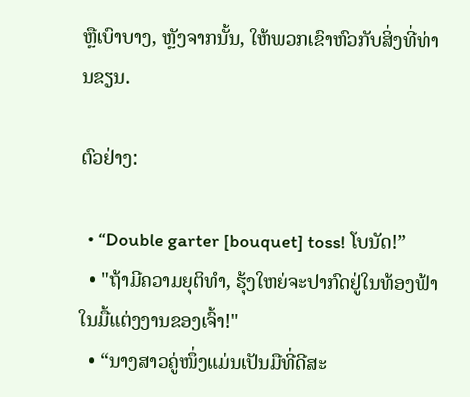ຫຼືເບົາບາງ, ຫຼັງຈາກນັ້ນ, ໃຫ້ພວກເຂົາຫົວກັບສິ່ງທີ່ທ່ານຂຽນ.

ຕົວຢ່າງ:

  • “Double garter [bouquet] toss! ໂບນັດ!”
  • "ຖ້າມີຄວາມຍຸຕິທໍາ, ຮຸ້ງໃຫຍ່ຈະປາກົດຢູ່ໃນທ້ອງຟ້າໃນມື້ແຕ່ງງານຂອງເຈົ້າ!"
  • “ນາງສາວຄູ່ໜຶ່ງແມ່ນເປັນມືທີ່ດີສະ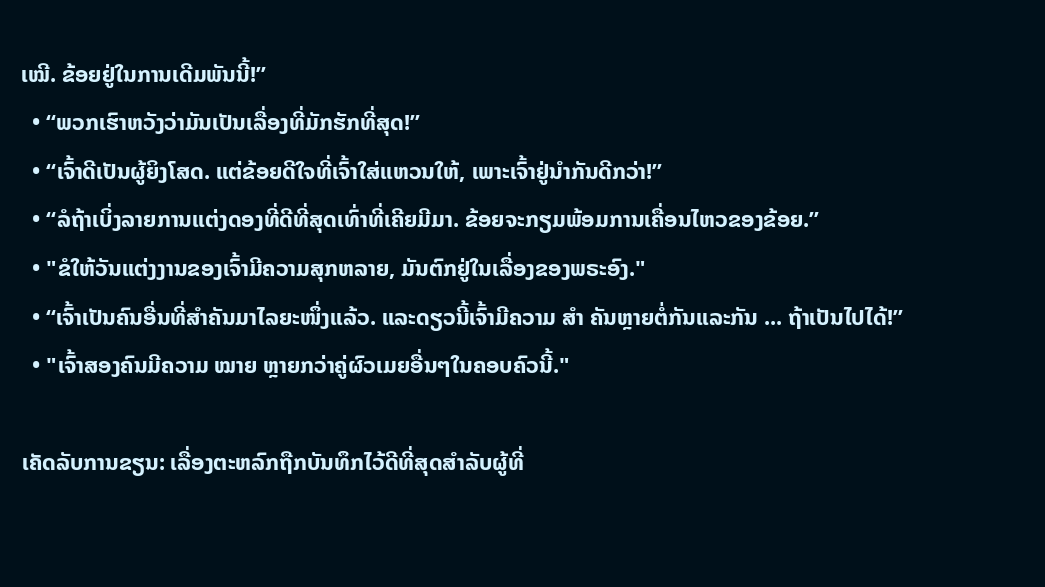ເໝີ. ຂ້ອຍຢູ່ໃນການເດີມພັນນີ້!”
  • “ພວກເຮົາຫວັງວ່າມັນເປັນເລື່ອງທີ່ມັກຮັກທີ່ສຸດ!”
  • “ເຈົ້າດີເປັນຜູ້ຍິງໂສດ. ແຕ່ຂ້ອຍດີໃຈທີ່ເຈົ້າໃສ່ແຫວນໃຫ້, ເພາະເຈົ້າຢູ່ນຳກັນດີກວ່າ!”
  • “ລໍຖ້າເບິ່ງລາຍການແຕ່ງດອງທີ່ດີທີ່ສຸດເທົ່າທີ່ເຄີຍມີມາ. ຂ້ອຍຈະກຽມພ້ອມການເຄື່ອນໄຫວຂອງຂ້ອຍ.”
  • "ຂໍໃຫ້ວັນແຕ່ງງານຂອງເຈົ້າມີຄວາມສຸກຫລາຍ, ມັນຕົກຢູ່ໃນເລື່ອງຂອງພຣະອົງ."
  • “ເຈົ້າເປັນຄົນອື່ນທີ່ສຳຄັນມາໄລຍະໜຶ່ງແລ້ວ. ແລະດຽວນີ້ເຈົ້າມີຄວາມ ສຳ ຄັນຫຼາຍຕໍ່ກັນແລະກັນ ... ຖ້າເປັນໄປໄດ້!”
  • "ເຈົ້າສອງຄົນມີຄວາມ ໝາຍ ຫຼາຍກວ່າຄູ່ຜົວເມຍອື່ນໆໃນຄອບຄົວນີ້."

ເຄັດລັບການຂຽນ: ເລື່ອງຕະຫລົກຖືກບັນທຶກໄວ້ດີທີ່ສຸດສໍາລັບຜູ້ທີ່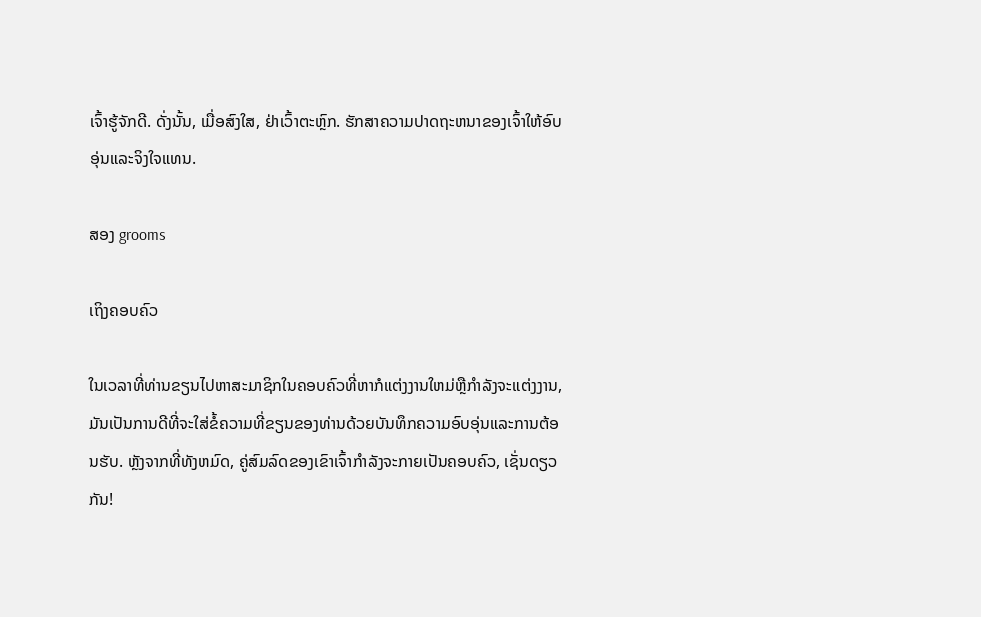ເຈົ້າຮູ້ຈັກດີ. ດັ່ງນັ້ນ, ເມື່ອສົງໃສ, ຢ່າເວົ້າຕະຫຼົກ. ຮັກສາຄວາມປາດຖະຫນາຂອງເຈົ້າໃຫ້ອົບອຸ່ນແລະຈິງໃຈແທນ.

ສອງ grooms

ເຖິງຄອບຄົວ

ໃນເວລາທີ່ທ່ານຂຽນໄປຫາສະມາຊິກໃນຄອບຄົວທີ່ຫາກໍແຕ່ງງານໃຫມ່ຫຼືກໍາລັງຈະແຕ່ງງານ, ມັນເປັນການດີທີ່ຈະໃສ່ຂໍ້ຄວາມທີ່ຂຽນຂອງທ່ານດ້ວຍບັນທຶກຄວາມອົບອຸ່ນແລະການຕ້ອນຮັບ. ຫຼັງຈາກທີ່ທັງຫມົດ, ຄູ່ສົມລົດຂອງເຂົາເຈົ້າກໍາລັງຈະກາຍເປັນຄອບຄົວ, ເຊັ່ນດຽວກັນ!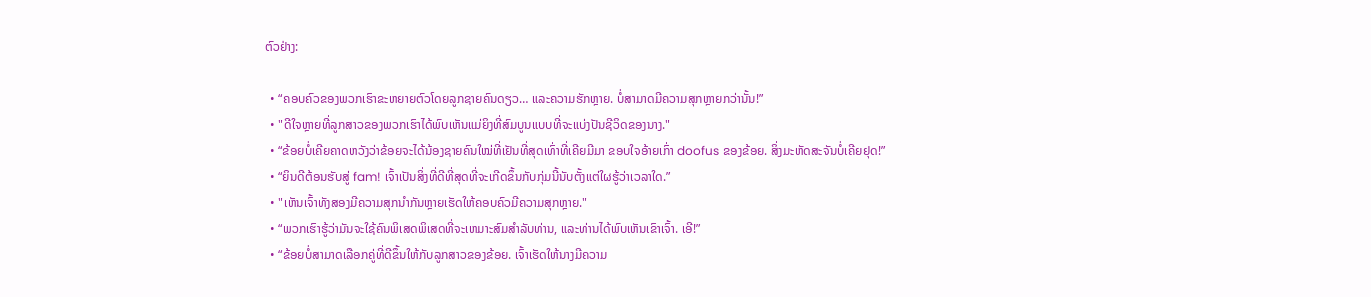ຕົວຢ່າງ:

  • “ຄອບຄົວຂອງພວກເຮົາຂະຫຍາຍຕົວໂດຍລູກຊາຍຄົນດຽວ… ແລະຄວາມຮັກຫຼາຍ. ບໍ່ສາມາດມີຄວາມສຸກຫຼາຍກວ່ານັ້ນ!”
  • "ດີໃຈຫຼາຍທີ່ລູກສາວຂອງພວກເຮົາໄດ້ພົບເຫັນແມ່ຍິງທີ່ສົມບູນແບບທີ່ຈະແບ່ງປັນຊີວິດຂອງນາງ."
  • “ຂ້ອຍບໍ່ເຄີຍຄາດຫວັງວ່າຂ້ອຍຈະໄດ້ນ້ອງຊາຍຄົນໃໝ່ທີ່ເຢັນທີ່ສຸດເທົ່າທີ່ເຄີຍມີມາ ຂອບໃຈອ້າຍເກົ່າ doofus ຂອງຂ້ອຍ. ສິ່ງມະຫັດສະຈັນບໍ່ເຄີຍຢຸດ!”
  • “ຍິນດີຕ້ອນຮັບສູ່ fam! ເຈົ້າເປັນສິ່ງທີ່ດີທີ່ສຸດທີ່ຈະເກີດຂຶ້ນກັບກຸ່ມນີ້ນັບຕັ້ງແຕ່ໃຜຮູ້ວ່າເວລາໃດ.”
  • "ເຫັນເຈົ້າທັງສອງມີຄວາມສຸກນຳກັນຫຼາຍເຮັດໃຫ້ຄອບຄົວມີຄວາມສຸກຫຼາຍ."
  • “ພວກເຮົາຮູ້ວ່າມັນຈະໃຊ້ຄົນພິເສດພິເສດທີ່ຈະເຫມາະສົມສໍາລັບທ່ານ, ແລະທ່ານໄດ້ພົບເຫັນເຂົາເຈົ້າ. ເອີ!”
  • “ຂ້ອຍບໍ່ສາມາດເລືອກຄູ່ທີ່ດີຂຶ້ນໃຫ້ກັບລູກສາວຂອງຂ້ອຍ. ເຈົ້າເຮັດໃຫ້ນາງມີຄວາມ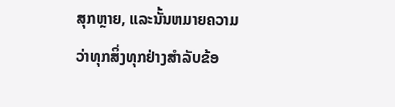ສຸກຫຼາຍ, ແລະນັ້ນຫມາຍຄວາມວ່າທຸກສິ່ງທຸກຢ່າງສໍາລັບຂ້ອ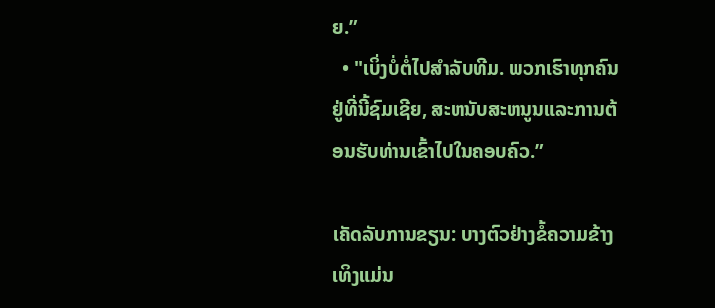ຍ.”
  • "ເບິ່ງບໍ່ຕໍ່ໄປສໍາລັບທີມ. ພວກເຮົາທຸກຄົນຢູ່ທີ່ນີ້ຊົມເຊີຍ, ສະຫນັບສະຫນູນແລະການຕ້ອນຮັບທ່ານເຂົ້າໄປໃນຄອບຄົວ.”

ເຄັດລັບການຂຽນ: ບາງຕົວຢ່າງຂໍ້ຄວາມຂ້າງເທິງແມ່ນ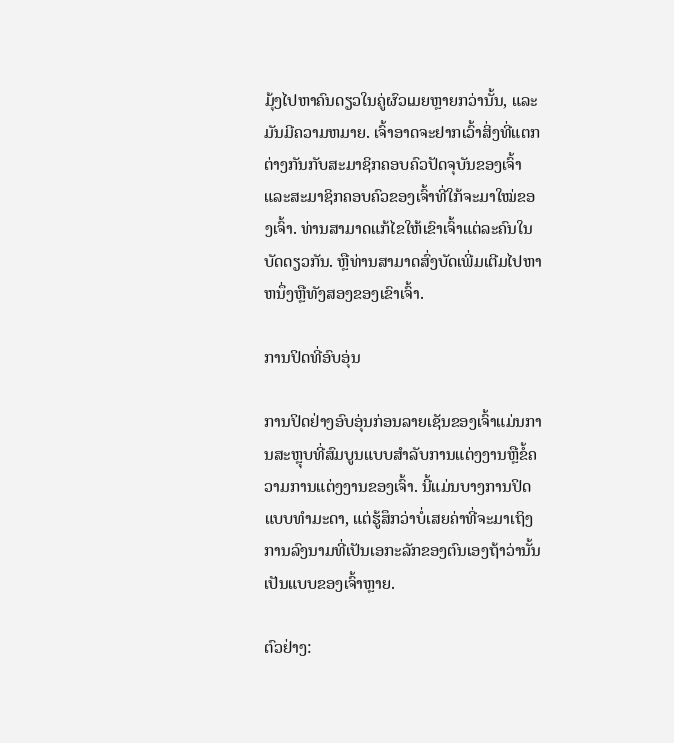ມຸ້ງໄປຫາຄົນດຽວໃນຄູ່ຜົວເມຍຫຼາຍກວ່ານັ້ນ, ແລະມັນມີຄວາມຫມາຍ. ເຈົ້າອາດຈະຢາກເວົ້າສິ່ງທີ່ແຕກຕ່າງກັນກັບສະມາຊິກຄອບຄົວປັດຈຸບັນຂອງເຈົ້າ ແລະສະມາຊິກຄອບຄົວຂອງເຈົ້າທີ່ໃກ້ຈະມາໃໝ່ຂອງເຈົ້າ. ທ່ານສາມາດແກ້ໄຂໃຫ້ເຂົາເຈົ້າແຕ່ລະຄົນໃນບັດດຽວກັນ. ຫຼືທ່ານສາມາດສົ່ງບັດເພີ່ມເຕີມໄປຫາຫນຶ່ງຫຼືທັງສອງຂອງເຂົາເຈົ້າ.

ການປິດທີ່ອົບອຸ່ນ

ການປິດຢ່າງອົບອຸ່ນກ່ອນລາຍເຊັນຂອງເຈົ້າແມ່ນການສະຫຼຸບທີ່ສົມບູນແບບສໍາລັບການແຕ່ງງານຫຼືຂໍ້ຄວາມການແຕ່ງງານຂອງເຈົ້າ. ນີ້ແມ່ນບາງການປິດແບບທໍາມະດາ, ແຕ່ຮູ້ສຶກວ່າບໍ່ເສຍຄ່າທີ່ຈະມາເຖິງການລົງນາມທີ່ເປັນເອກະລັກຂອງຕົນເອງຖ້າວ່ານັ້ນເປັນແບບຂອງເຈົ້າຫຼາຍ.

ຕົວຢ່າງ: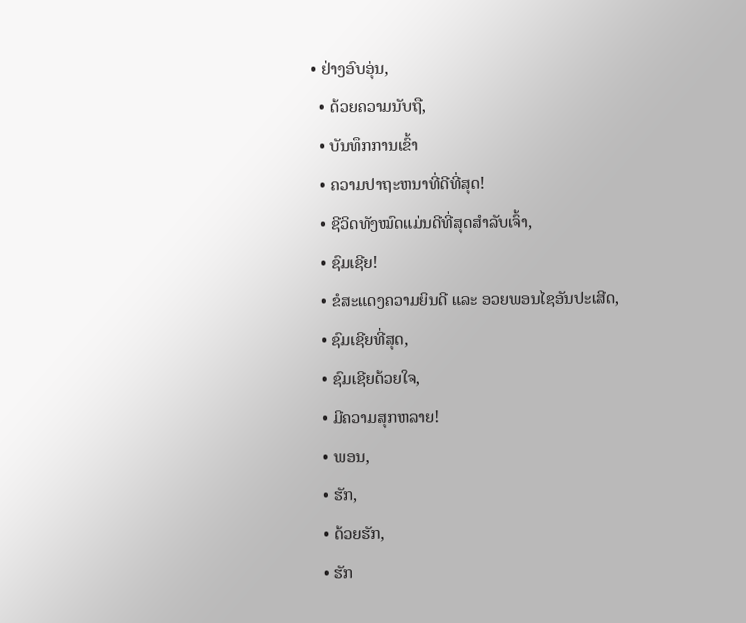• ຢ່າງອົບອຸ່ນ,
  • ດ້ວຍຄວາມນັບຖື,
  • ບັນທຶກການເຂົ້າ
  • ຄວາມປາຖະຫນາທີ່ດີທີ່ສຸດ!
  • ຊີວິດທັງໝົດແມ່ນດີທີ່ສຸດສຳລັບເຈົ້າ,
  • ຊົມເຊີຍ!
  • ຂໍສະແດງຄວາມຍິນດີ ແລະ ອວຍພອນໄຊອັນປະເສີດ,
  • ຊົມເຊີຍທີ່ສຸດ,
  • ຊົມເຊີຍດ້ວຍໃຈ,
  • ມີຄວາມສຸກຫລາຍ!
  • ພອນ,
  • ຮັກ,
  • ດ້ວຍຮັກ,
  • ຮັກ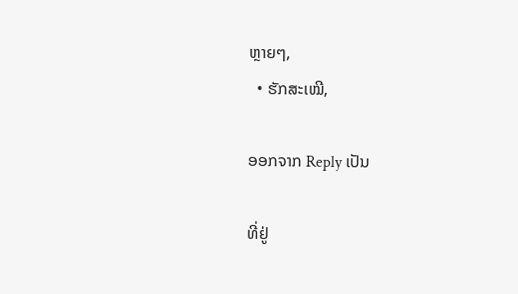ຫຼາຍໆ,
  • ຮັກສະເໝີ,

ອອກຈາກ Reply ເປັນ

ທີ່ຢູ່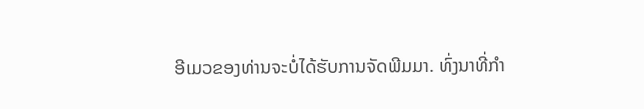ອີເມວຂອງທ່ານຈະບໍ່ໄດ້ຮັບການຈັດພີມມາ. ທົ່ງນາທີ່ກໍາ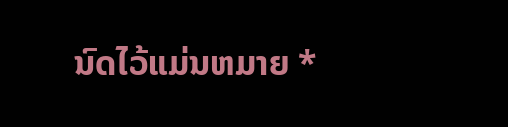ນົດໄວ້ແມ່ນຫມາຍ *